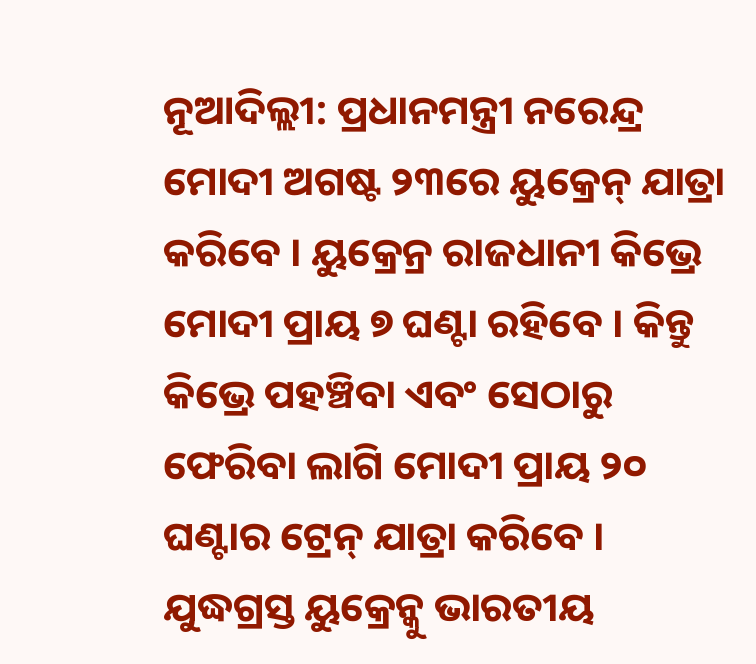ନୂଆଦିଲ୍ଲୀ: ପ୍ରଧାନମନ୍ତ୍ରୀ ନରେନ୍ଦ୍ର ମୋଦୀ ଅଗଷ୍ଟ ୨୩ରେ ୟୁକ୍ରେନ୍ ଯାତ୍ରା କରିବେ । ୟୁକ୍ରେନ୍ର ରାଜଧାନୀ କିଭ୍ରେ ମୋଦୀ ପ୍ରାୟ ୭ ଘଣ୍ଟା ରହିବେ । କିନ୍ତୁ କିଭ୍ରେ ପହଞ୍ଚିବା ଏବଂ ସେଠାରୁ ଫେରିବା ଲାଗି ମୋଦୀ ପ୍ରାୟ ୨୦ ଘଣ୍ଟାର ଟ୍ରେନ୍ ଯାତ୍ରା କରିବେ । ଯୁଦ୍ଧଗ୍ରସ୍ତ ୟୁକ୍ରେନ୍କୁ ଭାରତୀୟ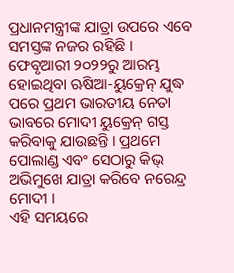ପ୍ରଧାନମନ୍ତ୍ରୀଙ୍କ ଯାତ୍ରା ଉପରେ ଏବେ ସମସ୍ତଙ୍କ ନଜର ରହିଛି । ଫେବୃଆରୀ ୨୦୨୨ରୁ ଆରମ୍ଭ ହୋଇଥିବା ଋଷିଆ-ୟୁକ୍ରେନ୍ ଯୁଦ୍ଧ ପରେ ପ୍ରଥମ ଭାରତୀୟ ନେତା ଭାବରେ ମୋଦୀ ୟୁକ୍ରେନ୍ ଗସ୍ତ କରିବାକୁ ଯାଉଛନ୍ତି । ପ୍ରଥମେ ପୋଲାଣ୍ଡ ଏବଂ ସେଠାରୁ କିଭ୍ ଅଭିମୁଖେ ଯାତ୍ରା କରିବେ ନରେନ୍ଦ୍ର ମୋଦୀ ।
ଏହି ସମୟରେ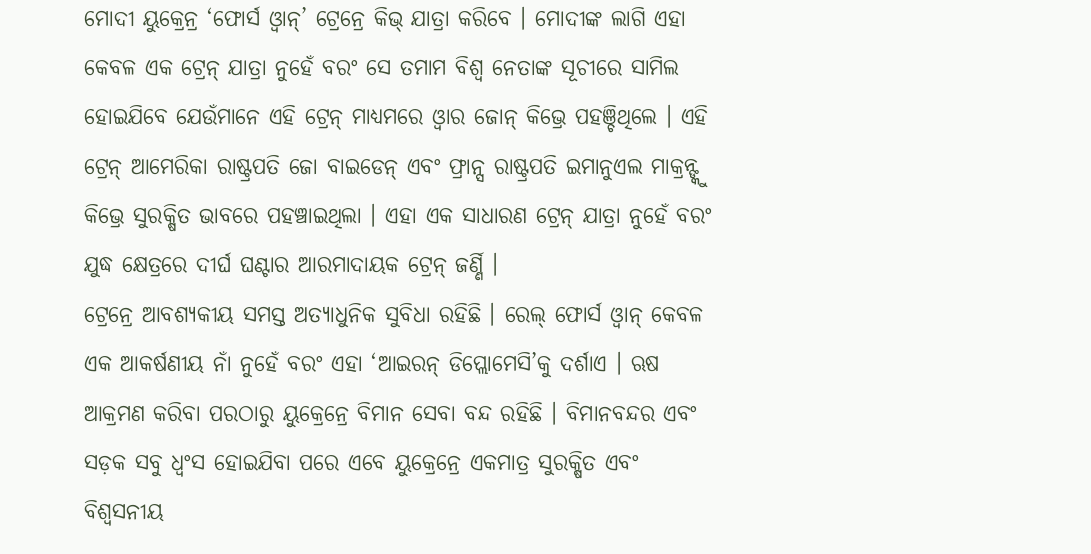ମୋଦୀ ୟୁକ୍ରେନ୍ର ‘ଫୋର୍ସ ଓ୍ବାନ୍’ ଟ୍ରେନ୍ରେ କିଭ୍ ଯାତ୍ରା କରିବେ । ମୋଦୀଙ୍କ ଲାଗି ଏହା କେବଳ ଏକ ଟ୍ରେନ୍ ଯାତ୍ରା ନୁହେଁ ବରଂ ସେ ତମାମ ବିଶ୍ବ ନେତାଙ୍କ ସୂଚୀରେ ସାମିଲ ହୋଇଯିବେ ଯେଉଁମାନେ ଏହି ଟ୍ରେନ୍ ମାଧ୍ୟମରେ ଓ୍ବାର ଜୋନ୍ କିଭ୍ରେ ପହଞ୍ଚିଥିଲେ । ଏହି ଟ୍ରେନ୍ ଆମେରିକା ରାଷ୍ଟ୍ରପତି ଜୋ ବାଇଡେନ୍ ଏବଂ ଫ୍ରାନ୍ସ ରାଷ୍ଟ୍ରପତି ଇମାନୁଏଲ ମାକ୍ରନ୍ଙ୍କୁ କିଭ୍ରେ ସୁରକ୍ଷିତ ଭାବରେ ପହଞ୍ଚାଇଥିଲା । ଏହା ଏକ ସାଧାରଣ ଟ୍ରେନ୍ ଯାତ୍ରା ନୁହେଁ ବରଂ ଯୁଦ୍ଧ କ୍ଷେତ୍ରରେ ଦୀର୍ଘ ଘଣ୍ଟାର ଆରମାଦାୟକ ଟ୍ରେନ୍ ଜର୍ଣ୍ଣି ।
ଟ୍ରେନ୍ରେ ଆବଶ୍ୟକୀୟ ସମସ୍ତ ଅତ୍ୟାଧୁନିକ ସୁବିଧା ରହିଛି । ରେଲ୍ ଫୋର୍ସ ଓ୍ବାନ୍ କେବଳ ଏକ ଆକର୍ଷଣୀୟ ନାଁ ନୁହେଁ ବରଂ ଏହା ‘ଆଇରନ୍ ଡିପ୍ଲୋମେସି’କୁ ଦର୍ଶାଏ । ଋଷ ଆକ୍ରମଣ କରିବା ପରଠାରୁ ୟୁକ୍ରେନ୍ରେ ବିମାନ ସେବା ବନ୍ଦ ରହିଛି । ବିମାନବନ୍ଦର ଏବଂ ସଡ଼କ ସବୁ ଧ୍ବଂସ ହୋଇଯିବା ପରେ ଏବେ ୟୁକ୍ରେନ୍ରେ ଏକମାତ୍ର ସୁରକ୍ଷିତ ଏବଂ ବିଶ୍ବସନୀୟ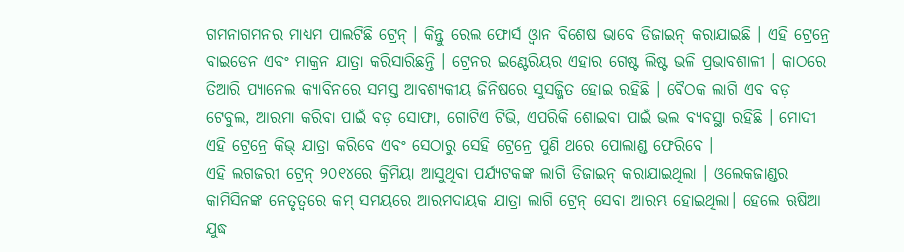ଗମନାଗମନର ମାଧ୍ୟମ ପାଲଟିଛି ଟ୍ରେନ୍ । କିନ୍ତୁ ରେଲ ଫୋର୍ସ ଓ୍ବାନ ବିଶେଷ ଭାବେ ଡିଜାଇନ୍ କରାଯାଇଛି । ଏହି ଟ୍ରେନ୍ରେ ବାଇଡେନ ଏବଂ ମାକ୍ରନ ଯାତ୍ରା କରିସାରିଛନ୍ତି । ଟ୍ରେନର ଇଣ୍ଟେରିୟର ଏହାର ଗେଷ୍ଟ ଲିଷ୍ଟ ଭଳି ପ୍ରଭାବଶାଳୀ । କାଠରେ ତିଆରି ପ୍ୟାନେଲ କ୍ୟାବିନରେ ସମସ୍ତ ଆବଶ୍ୟକୀୟ ଜିନିଷରେ ସୁସଜ୍ଜିତ ହୋଇ ରହିଛି । ବୈଠକ ଲାଗି ଏବ ବଡ଼ ଟେବୁଲ, ଆରମା କରିବା ପାଇଁ ବଡ଼ ସୋଫା, ଗୋଟିଏ ଟିଭି, ଏପରିକି ଶୋଇବା ପାଇଁ ଭଲ ବ୍ୟବସ୍ଥା ରହିଛି । ମୋଦୀ ଏହି ଟ୍ରେନ୍ରେ କିଭ୍ ଯାତ୍ରା କରିବେ ଏବଂ ସେଠାରୁ ସେହି ଟ୍ରେନ୍ରେ ପୁଣି ଥରେ ପୋଲାଣ୍ଡ ଫେରିବେ ।
ଏହି ଲଗଜରୀ ଟ୍ରେନ୍ ୨୦୧୪ରେ କ୍ରିମିୟା ଆସୁଥିବା ପର୍ଯ୍ୟଟକଙ୍କ ଲାଗି ଡିଜାଇନ୍ କରାଯାଇଥିଲା । ଓଲେକଜାଣ୍ଡର କାମିସିନଙ୍କ ନେତୃତ୍ବରେ କମ୍ ସମୟରେ ଆରମଦାୟକ ଯାତ୍ରା ଲାଗି ଟ୍ରେନ୍ ସେବା ଆରମ୍ଭ ହୋଇଥିଲା। ହେଲେ ଋଷିଆ ଯୁଦ୍ଧ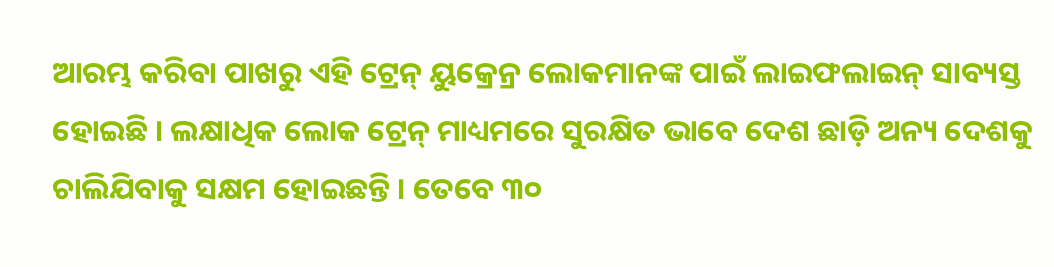ଆରମ୍ଭ କରିବା ପାଖରୁ ଏହି ଟ୍ରେନ୍ ୟୁକ୍ରେନ୍ର ଲୋକମାନଙ୍କ ପାଇଁ ଲାଇଫଲାଇନ୍ ସାବ୍ୟସ୍ତ ହୋଇଛି । ଲକ୍ଷାଧିକ ଲୋକ ଟ୍ରେନ୍ ମାଧ୍ୟମରେ ସୁରକ୍ଷିତ ଭାବେ ଦେଶ ଛାଡ଼ି ଅନ୍ୟ ଦେଶକୁ ଚାଲିଯିବାକୁ ସକ୍ଷମ ହୋଇଛନ୍ତି । ତେବେ ୩୦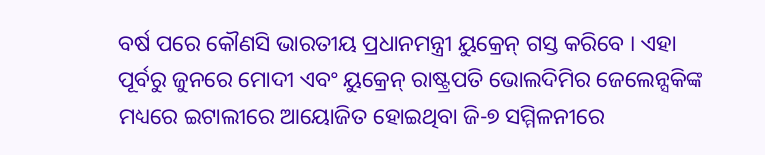ବର୍ଷ ପରେ କୌଣସି ଭାରତୀୟ ପ୍ରଧାନମନ୍ତ୍ରୀ ୟୁକ୍ରେନ୍ ଗସ୍ତ କରିବେ । ଏହା ପୂର୍ବରୁ ଜୁନରେ ମୋଦୀ ଏବଂ ୟୁକ୍ରେନ୍ ରାଷ୍ଟ୍ରପତି ଭୋଲଦିମିର ଜେଲେନ୍ସକିଙ୍କ ମଧ୍ୟରେ ଇଟାଲୀରେ ଆୟୋଜିତ ହୋଇଥିବା ଜି-୭ ସମ୍ମିଳନୀରେ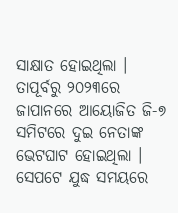ସାକ୍ଷାତ ହୋଇଥିଲା । ତାପୂର୍ବରୁ ୨୦୨୩ରେ ଜାପାନରେ ଆୟୋଜିତ ଜି-୭ ସମିଟରେ ଦୁଇ ନେତାଙ୍କ ଭେଟଘାଟ ହୋଇଥିଲା । ସେପଟେ ଯୁଦ୍ଧ ସମୟରେ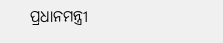ପ୍ରଧାନମନ୍ତ୍ରୀ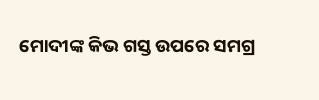ମୋଦୀଙ୍କ କିଭ ଗସ୍ତ ଉପରେ ସମଗ୍ର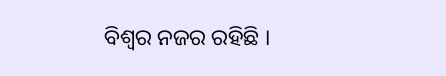ବିଶ୍ବର ନଜର ରହିଛି ।